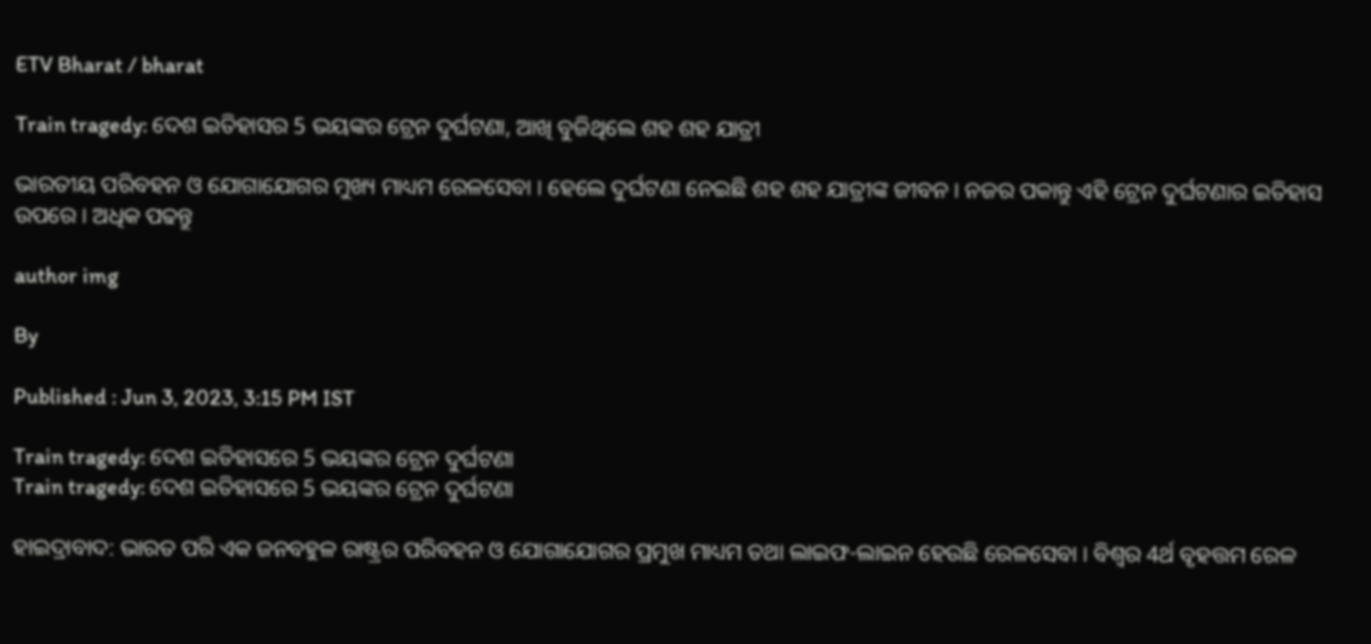ETV Bharat / bharat

Train tragedy: ଦେଶ ଇତିହାସର 5 ଭୟଙ୍କର ଟ୍ରେନ ଦୁର୍ଘଟଣା, ଆଖି ବୁଜିଥିଲେ ଶହ ଶହ ଯାତ୍ରୀ

ଭାରତୀୟ ପରିବହନ ଓ ଯୋଗାଯୋଗର ମୁଖ୍ୟ ମାଧ୍ୟମ ରେଳସେବା । ହେଲେ ଦୁର୍ଘଟଣା ନେଇଛି ଶହ ଶହ ଯାତ୍ରୀଙ୍କ ଜୀବନ । ନଜର ପକାନ୍ତୁ ଏହି ଟ୍ରେନ ଦୁର୍ଘଟଣାର ଇତିହାସ ଉପରେ । ଅଧିକ ପଢନ୍ତୁ

author img

By

Published : Jun 3, 2023, 3:15 PM IST

Train tragedy: ଦେଶ ଇତିହାସରେ 5 ଭୟଙ୍କର ଟ୍ରେନ ଦୁର୍ଘଟଣା
Train tragedy: ଦେଶ ଇତିହାସରେ 5 ଭୟଙ୍କର ଟ୍ରେନ ଦୁର୍ଘଟଣା

ହାଇଦ୍ରାବାଦ: ଭାରତ ପରି ଏକ ଜନବହୁଳ ରାଷ୍ଟ୍ରର ପରିବହନ ଓ ଯୋଗାଯୋଗର ପ୍ରମୁଖ ମାଧ୍ୟମ ତଥା ଲାଇଫ-ଲାଇନ ହେଉଛି ରେଳସେବା । ବିଶ୍ବର 4ର୍ଥ ବୃହତ୍ତମ ରେଳ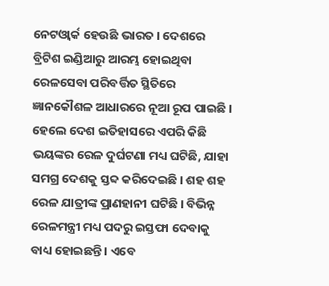ନେଟଓ୍ବାର୍କ ହେଉଛି ଭାରତ । ଦେଶରେ ବ୍ରିଟିଶ ଇଣ୍ଡିଆରୁ ଆରମ୍ଭ ହୋଇଥିବା ରେଳସେବା ପରିବର୍ତ୍ତିତ ସ୍ଥିତିରେ ଜ୍ଞାନକୌଶଳ ଆଧାରରେ ନୂଆ ରୂପ ପାଇଛି । ହେଲେ ଦେଶ ଇତିହାସରେ ଏପରି କିଛି ଭୟଙ୍କର ରେଳ ଦୁର୍ଘଟଣା ମଧ୍ୟ ଘଟିଛି, ଯାହା ସମଗ୍ର ଦେଶକୁ ସ୍ତବ୍ଦ କରିଦେଇଛି । ଶହ ଶହ ରେଳ ଯାତ୍ରୀଙ୍କ ପ୍ରାଣହାନୀ ଘଟିଛି । ବିଭିନ୍ନ ରେଳମନ୍ତ୍ରୀ ମଧ୍ୟ ପଦରୁ ଇସ୍ତଫା ଦେବାକୁ ବାଧ୍ୟ ହୋଇଛନ୍ତି । ଏବେ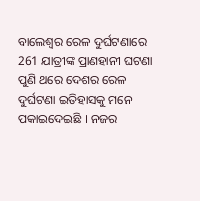ବାଲେଶ୍ବର ରେଳ ଦୁର୍ଘଟଣାରେ 261 ଯାତ୍ରୀଙ୍କ ପ୍ରାଣହାନୀ ଘଟଣା ପୁଣି ଥରେ ଦେଶର ରେଳ ଦୁର୍ଘଟଣା ଇତିହାସକୁ ମନେ ପକାଇଦେଇଛି । ନଜର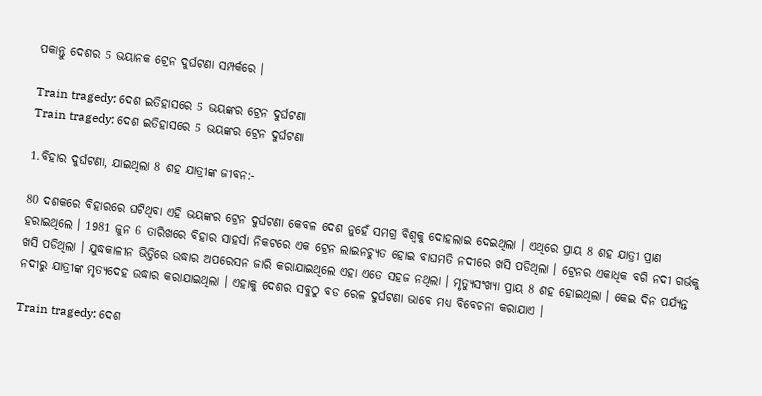ପକାନ୍ତୁ ଦେଶର 5 ଭୟାନକ ଟ୍ରେନ ଦୁର୍ଘଟଣା ସମ୍ପର୍କରେ ।

Train tragedy: ଦେଶ ଇତିହାସରେ 5 ଭୟଙ୍କର ଟ୍ରେନ ଦୁର୍ଘଟଣା
Train tragedy: ଦେଶ ଇତିହାସରେ 5 ଭୟଙ୍କର ଟ୍ରେନ ଦୁର୍ଘଟଣା

1.ବିହାର ଦୁର୍ଘଟଣା, ଯାଇଥିଲା 8 ଶହ ଯାତ୍ରୀଙ୍କ ଜୀବନ:-

80 ଦଶକରେ ବିହାରରେ ଘଟିଥିବା ଏହି ଭୟଙ୍କର ଟ୍ରେନ ଦୁର୍ଘଟଣା କେବଳ ଦେଶ ନୁହେଁ ସମଗ୍ର ବିଶ୍ବକୁ ଦୋହଲାଇ ଦେଇଥିଲା । ଏଥିରେ ପ୍ରାୟ 8 ଶହ ଯାତ୍ରୀ ପ୍ରାଣ ହରାଇଥିଲେ । 1981 ଜୁନ 6 ତାରିଖରେ ବିହାର ସାହର୍ସା ନିକଟରେ ଏକ ଟ୍ରେନ ଲାଇନଚ୍ୟୁତ ହୋଇ ବାଘମତି ନଦୀରେ ଖସି ପଡିଥିଲା । ଟ୍ରେନର ଏକାଧିକ ବଗି ନଦୀ ଗର୍ଭକୁ ଖସି ପଡିଥିଲା । ଯୁଦ୍ଧକାଳୀନ ଭିତ୍ତିରେ ଉଦ୍ଧାର ଅପରେସନ ଜାରି କରାଯାଇଥିଲେ ଏହା ଏତେ ସହଜ ନଥିଲା । ମୃତ୍ୟୁସଂଖ୍ୟା ପ୍ରାୟ 8 ଶହ ହୋଇଥିଲା । କେଇ ଦିନ ପର୍ଯ୍ୟନ୍ତ ନଦୀରୁ ଯାତ୍ରୀଙ୍କ ମୃତ୍ୟଦେହ ଉଦ୍ଧାର କରାଯାଇଥିଲା । ଏହାକୁ ଦେଶର ସବୁଠୁ ବଡ ରେଳ ଦୁର୍ଘଟଣା ଭାବେ ମଧ୍ୟ ବିବେଚନା କରାଯାଏ ।

Train tragedy: ଦେଶ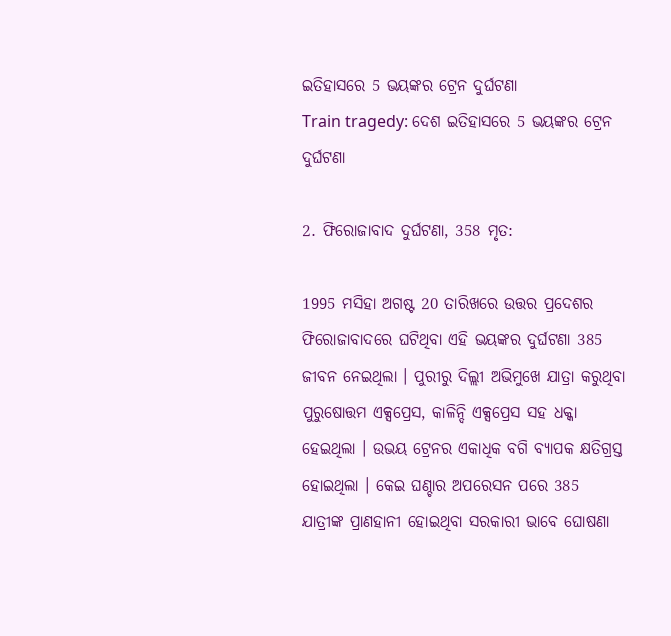ଇତିହାସରେ 5 ଭୟଙ୍କର ଟ୍ରେନ ଦୁର୍ଘଟଣା
Train tragedy: ଦେଶ ଇତିହାସରେ 5 ଭୟଙ୍କର ଟ୍ରେନ ଦୁର୍ଘଟଣା

2. ଫିରୋଜାବାଦ ଦୁର୍ଘଟଣା, 358 ମୃତ:

1995 ମସିହା ଅଗଷ୍ଟ 20 ତାରିଖରେ ଉତ୍ତର ପ୍ରଦେଶର ଫିରୋଜାବାଦରେ ଘଟିଥିବା ଏହି ଭୟଙ୍କର ଦୁର୍ଘଟଣା 385 ଜୀବନ ନେଇଥିଲା । ପୁରୀରୁ ଦିଲ୍ଲୀ ଅଭିମୁଖେ ଯାତ୍ରା କରୁଥିବା ପୁରୁଷୋତ୍ତମ ଏକ୍ସପ୍ରେସ, କାଳିନ୍ଦି ଏକ୍ସପ୍ରେସ ସହ ଧକ୍କା ହେଇଥିଲା । ଉଭୟ ଟ୍ରେନର ଏକାଧିକ ବଗି ବ୍ୟାପକ କ୍ଷତିଗ୍ରସ୍ତ ହୋଇଥିଲା । କେଇ ଘଣ୍ଚାର ଅପରେସନ ପରେ 385 ଯାତ୍ରୀଙ୍କ ପ୍ରାଣହାନୀ ହୋଇଥିବା ସରକାରୀ ଭାବେ ଘୋଷଣା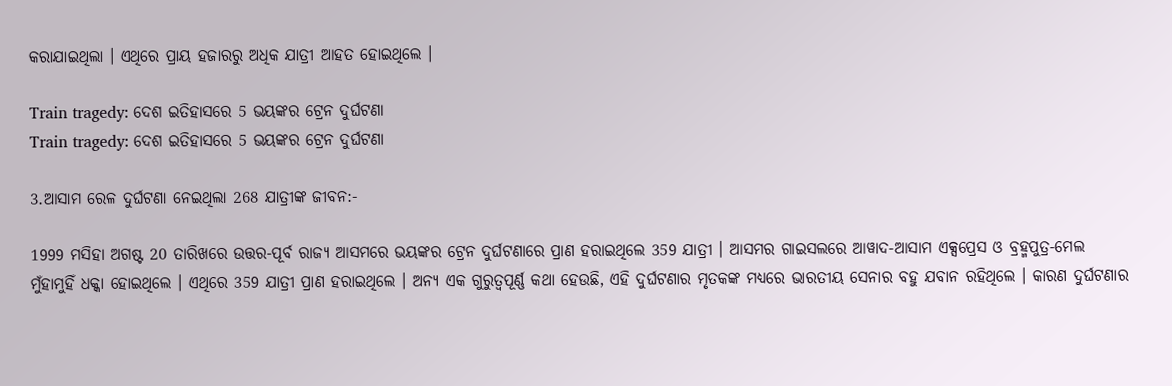କରାଯାଇଥିଲା । ଏଥିରେ ପ୍ରାୟ ହଜାରରୁ ଅଧିକ ଯାତ୍ରୀ ଆହତ ହୋଇଥିଲେ ।

Train tragedy: ଦେଶ ଇତିହାସରେ 5 ଭୟଙ୍କର ଟ୍ରେନ ଦୁର୍ଘଟଣା
Train tragedy: ଦେଶ ଇତିହାସରେ 5 ଭୟଙ୍କର ଟ୍ରେନ ଦୁର୍ଘଟଣା

3.ଆସାମ ରେଳ ଦୁର୍ଘଟଣା ନେଇଥିଲା 268 ଯାତ୍ରୀଙ୍କ ଜୀବନ:-

1999 ମସିହା ଅଗଷ୍ଟ 20 ତାରିଖରେ ଉତ୍ତର-ପୂର୍ବ ରାଜ୍ୟ ଆସମରେ ଭୟଙ୍କର ଟ୍ରେନ ଦୁର୍ଘଟଣାରେ ପ୍ରାଣ ହରାଇଥିଲେ 359 ଯାତ୍ରୀ । ଆସମର ଗାଇସଲରେ ଆୱାଦ-ଆସାମ ଏକ୍ସପ୍ରେସ ଓ ବ୍ରହ୍ମପୁତ୍ର-ମେଲ ମୁଁହାମୁହିଁ ଧକ୍କା ହୋଇଥିଲେ । ଏଥିରେ 359 ଯାତ୍ରୀ ପ୍ରାଣ ହରାଇଥିଲେ । ଅନ୍ୟ ଏକ ଗୁରୁତ୍ବପୂର୍ଣ୍ଣ କଥା ହେଉଛି, ଏହି ଦୁର୍ଘଟଣାର ମୃତକଙ୍କ ମଧ୍ୟରେ ଭାରତୀୟ ସେନାର ବହୁ ଯବାନ ରହିଥିଲେ । କାରଣ ଦୁର୍ଘଟଣାର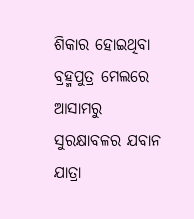ଶିକାର ହୋଇଥିବା ବ୍ରହ୍ମପୁତ୍ର ମେଲରେ ଆସାମରୁ ସୁରକ୍ଷାବଳର ଯବାନ ଯାତ୍ରା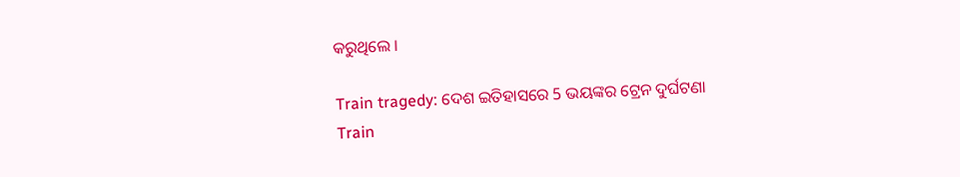କରୁଥିଲେ ।

Train tragedy: ଦେଶ ଇତିହାସରେ 5 ଭୟଙ୍କର ଟ୍ରେନ ଦୁର୍ଘଟଣା
Train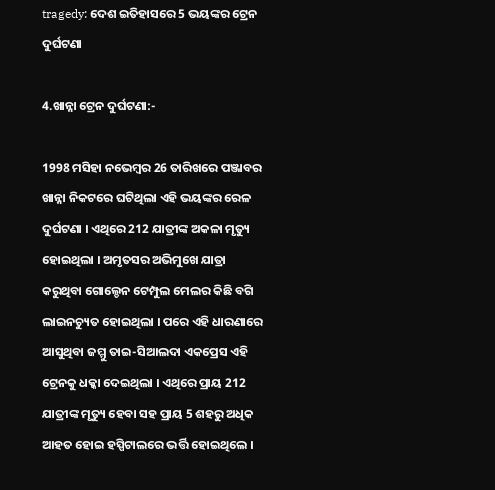tragedy: ଦେଶ ଇତିହାସରେ 5 ଭୟଙ୍କର ଟ୍ରେନ ଦୁର୍ଘଟଣା

4.ଖାନ୍ନା ଟ୍ରେନ ଦୁର୍ଘଟଣା:-

1998 ମସିହା ନଭେମ୍ବର 26 ତାରିଖରେ ପଞ୍ଜାବର ଖାନ୍ନା ନିକଟରେ ଘଟିଥିଲା ଏହି ଭୟଙ୍କର ରେଳ ଦୁର୍ଘଟଣା । ଏଥିରେ 212 ଯାତ୍ରୀଙ୍କ ଅକଳା ମୃତ୍ୟୁ ହୋଇଥିଲା । ଅମୃତସର ଅଭିମୁଖେ ଯାତ୍ରା କରୁଥିବା ଗୋଲ୍ଡେନ ଟେମ୍ପୁଲ ମେଲର କିଛି ବଗି ଲାଇନଚ୍ୟୁତ ହୋଇଥିଲା । ପରେ ଏହି ଧାରଣାରେ ଆସୁଥିବା ଜମ୍ମୁ ତାଇ-ସିଆଲଦା ଏକପ୍ରେସ ଏହି ଟ୍ରେନକୁ ଧକ୍କା ଦେଇଥିଲା । ଏଥିରେ ପ୍ରାୟ 212 ଯାତ୍ରୀଙ୍କ ମୃତ୍ୟୁ ହେବା ସହ ପ୍ରାୟ 5 ଶହରୁ ଅଧିକ ଆହତ ହୋଇ ହସ୍ପିଟାଲରେ ଭର୍ତ୍ତି ହୋଇଥିଲେ ।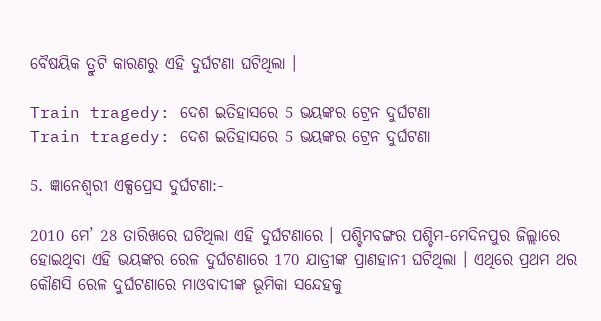ବୈଷୟିକ ତ୍ରୁଟି କାରଣରୁ ଏହି ଦୁର୍ଘଟଣା ଘଟିଥିଲା ।

Train tragedy: ଦେଶ ଇତିହାସରେ 5 ଭୟଙ୍କର ଟ୍ରେନ ଦୁର୍ଘଟଣା
Train tragedy: ଦେଶ ଇତିହାସରେ 5 ଭୟଙ୍କର ଟ୍ରେନ ଦୁର୍ଘଟଣା

5. ଜ୍ଞାନେଶ୍ବରୀ ଏକ୍ସପ୍ରେସ ଦୁର୍ଘଟଣା:-

2010 ମେ’ 28 ତାରିଖରେ ଘଟିଥିଲା ଏହି ଦୁର୍ଘଟଣାରେ । ପଶ୍ଚିମବଙ୍ଗର ପଶ୍ଚିମ-ମେଦିନପୁର ଜିଲ୍ଲାରେ ହୋଇଥିବା ଏହି ଭୟଙ୍କର ରେଳ ଦୁର୍ଘଟଣାରେ 170 ଯାତ୍ରୀଙ୍କ ପ୍ରାଣହାନୀ ଘଟିଥିଲା । ଏଥିରେ ପ୍ରଥମ ଥର କୌଣସି ରେଳ ଦୁର୍ଘଟଣାରେ ମାଓବାଦୀଙ୍କ ଭୂମିକା ସନ୍ଦେହକୁ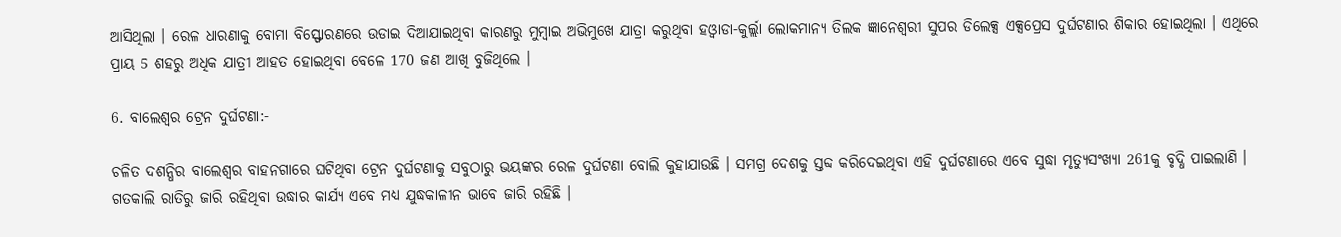ଆସିଥିଲା । ରେଳ ଧାରଣାକୁ ବୋମା ବିସ୍ଫୋରଣରେ ଉଡାଇ ଦିଆଯାଇଥିବା କାରଣରୁ ମୁମ୍ବାଇ ଅଭିମୁଖେ ଯାତ୍ରା କରୁଥିବା ହଓ୍ବାଡା-କୁର୍ଲ୍ଲା ଲୋକମାନ୍ୟ ତିଲକ ଜ୍ଞାନେଶ୍ବରୀ ସୁପର ଡିଲେକ୍ସ ଏକ୍ସପ୍ରେସ ଦୁର୍ଘଟଣାର ଶିକାର ହୋଇଥିଲା । ଏଥିରେ ପ୍ରାୟ 5 ଶହରୁ ଅଧିକ ଯାତ୍ରୀ ଆହତ ହୋଇଥିବା ବେଳେ 170 ଜଣ ଆଖି ବୁଜିଥିଲେ ।

6. ବାଲେଶ୍ବର ଟ୍ରେନ ଦୁର୍ଘଟଣା:-

ଚଳିତ ଦଶନ୍ଧିର ବାଲେଶ୍ବର ବାହନଗାରେ ଘଟିଥିବା ଟ୍ରେନ ଦୁର୍ଘଟଣାକୁ ସବୁଠାରୁ ଭୟଙ୍କର ରେଳ ଦୁର୍ଘଟଣା ବୋଲି କୁହାଯାଉଛି । ସମଗ୍ର ଦେଶକୁ ସ୍ତବ୍ଦ କରିଦେଇଥିବା ଏହି ଦୁର୍ଘଟଣାରେ ଏବେ ସୁଦ୍ଧା ମୃତ୍ୟୁସଂଖ୍ୟା 261କୁ ବୃଦ୍ଧି ପାଇଲାଣି । ଗତକାଲି ରାତିରୁ ଜାରି ରହିଥିବା ଉଦ୍ଧାର କାର୍ଯ୍ୟ ଏବେ ମଧ୍ୟ ଯୁଦ୍ଧକାଳୀନ ଭାବେ ଜାରି ରହିଛି ।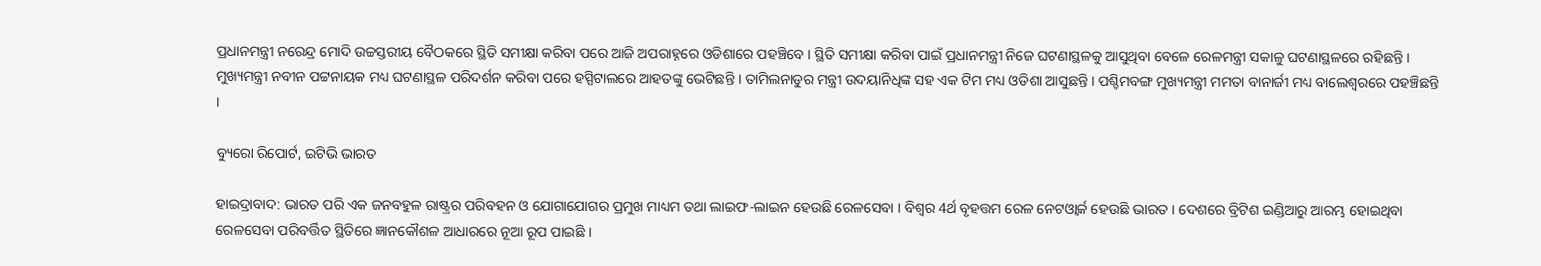ପ୍ରଧାନମନ୍ତ୍ରୀ ନରେନ୍ଦ୍ର ମୋଦି ଉଚ୍ଚସ୍ତରୀୟ ବୈଠକରେ ସ୍ଥିତି ସମୀକ୍ଷା କରିବା ପରେ ଆଜି ଅପରାହ୍ନରେ ଓଡିଶାରେ ପହଞ୍ଚିବେ । ସ୍ଥିତି ସମୀକ୍ଷା କରିବା ପାଇଁ ପ୍ରଧାନମନ୍ତ୍ରୀ ନିଜେ ଘଟଣାସ୍ଥଳକୁ ଆସୁଥିବା ବେଳେ ରେଳମନ୍ତ୍ରୀ ସକାଳୁ ଘଟଣାସ୍ଥଳରେ ରହିଛନ୍ତି । ମୁଖ୍ୟମନ୍ତ୍ରୀ ନବୀନ ପଟ୍ଟନାୟକ ମଧ୍ୟ ଘଟଣାସ୍ଥଳ ପରିଦର୍ଶନ କରିବା ପରେ ହସ୍ପିଟାଲରେ ଆହତଙ୍କୁ ଭେଟିଛନ୍ତି । ତାମିଲନାଡୁର ମନ୍ତ୍ରୀ ଉଦୟାନିଧିଙ୍କ ସହ ଏକ ଟିମ ମଧ୍ୟ ଓଡିଶା ଆସୁଛନ୍ତି । ପଶ୍ଚିମବଙ୍ଗ ମୁଖ୍ୟମନ୍ତ୍ରୀ ମମତା ବାନାର୍ଜୀ ମଧ୍ୟ ବାଲେଶ୍ବରରେ ପହଞ୍ଚିଛନ୍ତି ।

ବ୍ୟୁରୋ ରିପୋର୍ଟ, ଇଟିଭି ଭାରତ

ହାଇଦ୍ରାବାଦ: ଭାରତ ପରି ଏକ ଜନବହୁଳ ରାଷ୍ଟ୍ରର ପରିବହନ ଓ ଯୋଗାଯୋଗର ପ୍ରମୁଖ ମାଧ୍ୟମ ତଥା ଲାଇଫ-ଲାଇନ ହେଉଛି ରେଳସେବା । ବିଶ୍ବର 4ର୍ଥ ବୃହତ୍ତମ ରେଳ ନେଟଓ୍ବାର୍କ ହେଉଛି ଭାରତ । ଦେଶରେ ବ୍ରିଟିଶ ଇଣ୍ଡିଆରୁ ଆରମ୍ଭ ହୋଇଥିବା ରେଳସେବା ପରିବର୍ତ୍ତିତ ସ୍ଥିତିରେ ଜ୍ଞାନକୌଶଳ ଆଧାରରେ ନୂଆ ରୂପ ପାଇଛି ।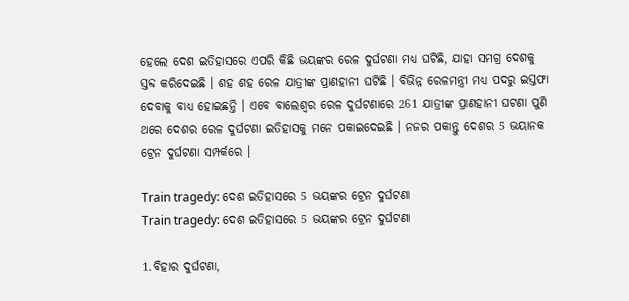ହେଲେ ଦେଶ ଇତିହାସରେ ଏପରି କିଛି ଭୟଙ୍କର ରେଳ ଦୁର୍ଘଟଣା ମଧ୍ୟ ଘଟିଛି, ଯାହା ସମଗ୍ର ଦେଶକୁ ସ୍ତବ୍ଦ କରିଦେଇଛି । ଶହ ଶହ ରେଳ ଯାତ୍ରୀଙ୍କ ପ୍ରାଣହାନୀ ଘଟିଛି । ବିଭିନ୍ନ ରେଳମନ୍ତ୍ରୀ ମଧ୍ୟ ପଦରୁ ଇସ୍ତଫା ଦେବାକୁ ବାଧ୍ୟ ହୋଇଛନ୍ତି । ଏବେ ବାଲେଶ୍ବର ରେଳ ଦୁର୍ଘଟଣାରେ 261 ଯାତ୍ରୀଙ୍କ ପ୍ରାଣହାନୀ ଘଟଣା ପୁଣି ଥରେ ଦେଶର ରେଳ ଦୁର୍ଘଟଣା ଇତିହାସକୁ ମନେ ପକାଇଦେଇଛି । ନଜର ପକାନ୍ତୁ ଦେଶର 5 ଭୟାନକ ଟ୍ରେନ ଦୁର୍ଘଟଣା ସମ୍ପର୍କରେ ।

Train tragedy: ଦେଶ ଇତିହାସରେ 5 ଭୟଙ୍କର ଟ୍ରେନ ଦୁର୍ଘଟଣା
Train tragedy: ଦେଶ ଇତିହାସରେ 5 ଭୟଙ୍କର ଟ୍ରେନ ଦୁର୍ଘଟଣା

1.ବିହାର ଦୁର୍ଘଟଣା,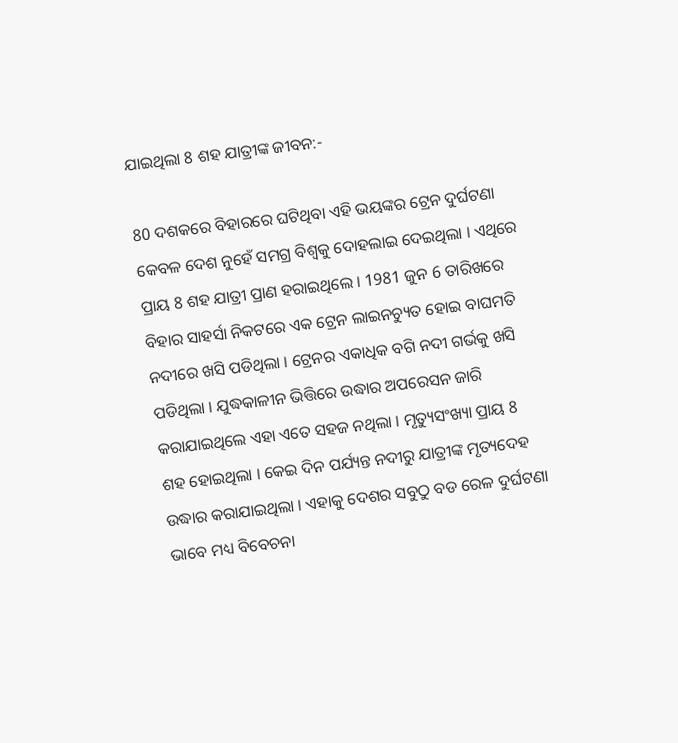ଯାଇଥିଲା 8 ଶହ ଯାତ୍ରୀଙ୍କ ଜୀବନ:-

80 ଦଶକରେ ବିହାରରେ ଘଟିଥିବା ଏହି ଭୟଙ୍କର ଟ୍ରେନ ଦୁର୍ଘଟଣା କେବଳ ଦେଶ ନୁହେଁ ସମଗ୍ର ବିଶ୍ବକୁ ଦୋହଲାଇ ଦେଇଥିଲା । ଏଥିରେ ପ୍ରାୟ 8 ଶହ ଯାତ୍ରୀ ପ୍ରାଣ ହରାଇଥିଲେ । 1981 ଜୁନ 6 ତାରିଖରେ ବିହାର ସାହର୍ସା ନିକଟରେ ଏକ ଟ୍ରେନ ଲାଇନଚ୍ୟୁତ ହୋଇ ବାଘମତି ନଦୀରେ ଖସି ପଡିଥିଲା । ଟ୍ରେନର ଏକାଧିକ ବଗି ନଦୀ ଗର୍ଭକୁ ଖସି ପଡିଥିଲା । ଯୁଦ୍ଧକାଳୀନ ଭିତ୍ତିରେ ଉଦ୍ଧାର ଅପରେସନ ଜାରି କରାଯାଇଥିଲେ ଏହା ଏତେ ସହଜ ନଥିଲା । ମୃତ୍ୟୁସଂଖ୍ୟା ପ୍ରାୟ 8 ଶହ ହୋଇଥିଲା । କେଇ ଦିନ ପର୍ଯ୍ୟନ୍ତ ନଦୀରୁ ଯାତ୍ରୀଙ୍କ ମୃତ୍ୟଦେହ ଉଦ୍ଧାର କରାଯାଇଥିଲା । ଏହାକୁ ଦେଶର ସବୁଠୁ ବଡ ରେଳ ଦୁର୍ଘଟଣା ଭାବେ ମଧ୍ୟ ବିବେଚନା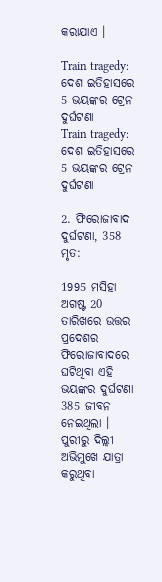କରାଯାଏ ।

Train tragedy: ଦେଶ ଇତିହାସରେ 5 ଭୟଙ୍କର ଟ୍ରେନ ଦୁର୍ଘଟଣା
Train tragedy: ଦେଶ ଇତିହାସରେ 5 ଭୟଙ୍କର ଟ୍ରେନ ଦୁର୍ଘଟଣା

2. ଫିରୋଜାବାଦ ଦୁର୍ଘଟଣା, 358 ମୃତ:

1995 ମସିହା ଅଗଷ୍ଟ 20 ତାରିଖରେ ଉତ୍ତର ପ୍ରଦେଶର ଫିରୋଜାବାଦରେ ଘଟିଥିବା ଏହି ଭୟଙ୍କର ଦୁର୍ଘଟଣା 385 ଜୀବନ ନେଇଥିଲା । ପୁରୀରୁ ଦିଲ୍ଲୀ ଅଭିମୁଖେ ଯାତ୍ରା କରୁଥିବା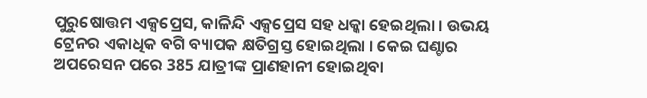ପୁରୁଷୋତ୍ତମ ଏକ୍ସପ୍ରେସ, କାଳିନ୍ଦି ଏକ୍ସପ୍ରେସ ସହ ଧକ୍କା ହେଇଥିଲା । ଉଭୟ ଟ୍ରେନର ଏକାଧିକ ବଗି ବ୍ୟାପକ କ୍ଷତିଗ୍ରସ୍ତ ହୋଇଥିଲା । କେଇ ଘଣ୍ଚାର ଅପରେସନ ପରେ 385 ଯାତ୍ରୀଙ୍କ ପ୍ରାଣହାନୀ ହୋଇଥିବା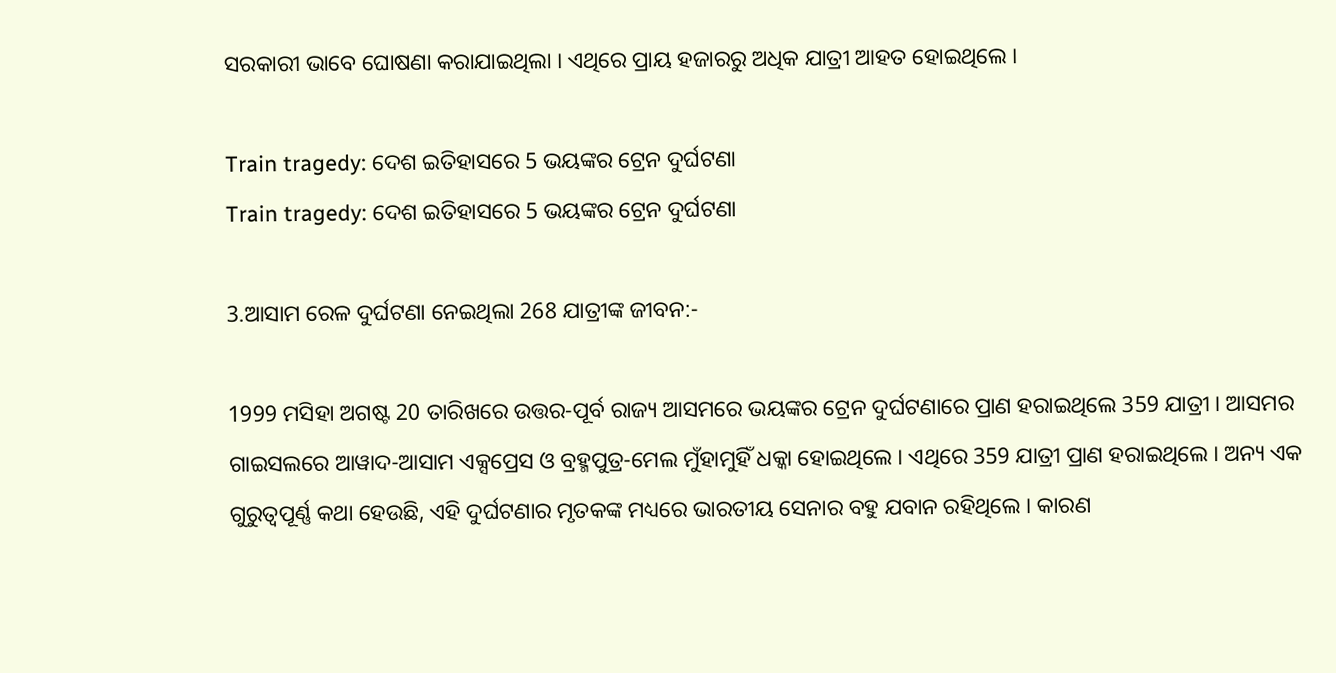ସରକାରୀ ଭାବେ ଘୋଷଣା କରାଯାଇଥିଲା । ଏଥିରେ ପ୍ରାୟ ହଜାରରୁ ଅଧିକ ଯାତ୍ରୀ ଆହତ ହୋଇଥିଲେ ।

Train tragedy: ଦେଶ ଇତିହାସରେ 5 ଭୟଙ୍କର ଟ୍ରେନ ଦୁର୍ଘଟଣା
Train tragedy: ଦେଶ ଇତିହାସରେ 5 ଭୟଙ୍କର ଟ୍ରେନ ଦୁର୍ଘଟଣା

3.ଆସାମ ରେଳ ଦୁର୍ଘଟଣା ନେଇଥିଲା 268 ଯାତ୍ରୀଙ୍କ ଜୀବନ:-

1999 ମସିହା ଅଗଷ୍ଟ 20 ତାରିଖରେ ଉତ୍ତର-ପୂର୍ବ ରାଜ୍ୟ ଆସମରେ ଭୟଙ୍କର ଟ୍ରେନ ଦୁର୍ଘଟଣାରେ ପ୍ରାଣ ହରାଇଥିଲେ 359 ଯାତ୍ରୀ । ଆସମର ଗାଇସଲରେ ଆୱାଦ-ଆସାମ ଏକ୍ସପ୍ରେସ ଓ ବ୍ରହ୍ମପୁତ୍ର-ମେଲ ମୁଁହାମୁହିଁ ଧକ୍କା ହୋଇଥିଲେ । ଏଥିରେ 359 ଯାତ୍ରୀ ପ୍ରାଣ ହରାଇଥିଲେ । ଅନ୍ୟ ଏକ ଗୁରୁତ୍ବପୂର୍ଣ୍ଣ କଥା ହେଉଛି, ଏହି ଦୁର୍ଘଟଣାର ମୃତକଙ୍କ ମଧ୍ୟରେ ଭାରତୀୟ ସେନାର ବହୁ ଯବାନ ରହିଥିଲେ । କାରଣ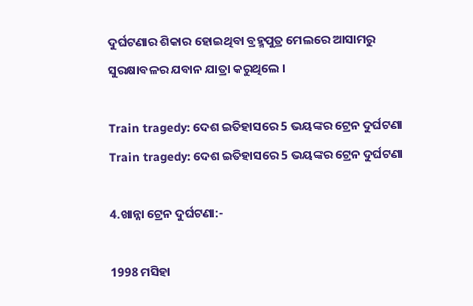ଦୁର୍ଘଟଣାର ଶିକାର ହୋଇଥିବା ବ୍ରହ୍ମପୁତ୍ର ମେଲରେ ଆସାମରୁ ସୁରକ୍ଷାବଳର ଯବାନ ଯାତ୍ରା କରୁଥିଲେ ।

Train tragedy: ଦେଶ ଇତିହାସରେ 5 ଭୟଙ୍କର ଟ୍ରେନ ଦୁର୍ଘଟଣା
Train tragedy: ଦେଶ ଇତିହାସରେ 5 ଭୟଙ୍କର ଟ୍ରେନ ଦୁର୍ଘଟଣା

4.ଖାନ୍ନା ଟ୍ରେନ ଦୁର୍ଘଟଣା:-

1998 ମସିହା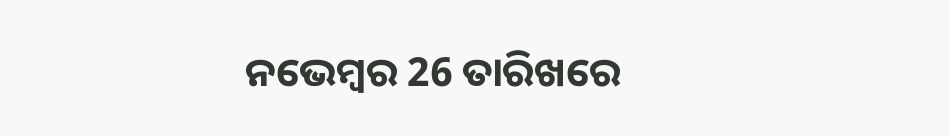ନଭେମ୍ବର 26 ତାରିଖରେ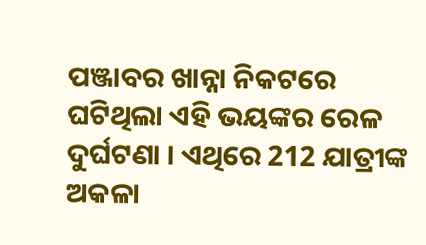ପଞ୍ଜାବର ଖାନ୍ନା ନିକଟରେ ଘଟିଥିଲା ଏହି ଭୟଙ୍କର ରେଳ ଦୁର୍ଘଟଣା । ଏଥିରେ 212 ଯାତ୍ରୀଙ୍କ ଅକଳା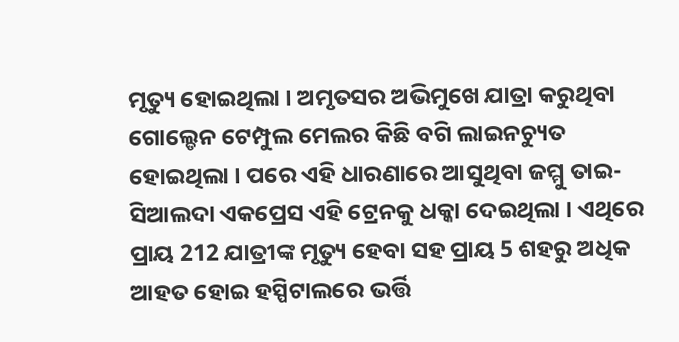ମୃତ୍ୟୁ ହୋଇଥିଲା । ଅମୃତସର ଅଭିମୁଖେ ଯାତ୍ରା କରୁଥିବା ଗୋଲ୍ଡେନ ଟେମ୍ପୁଲ ମେଲର କିଛି ବଗି ଲାଇନଚ୍ୟୁତ ହୋଇଥିଲା । ପରେ ଏହି ଧାରଣାରେ ଆସୁଥିବା ଜମ୍ମୁ ତାଇ-ସିଆଲଦା ଏକପ୍ରେସ ଏହି ଟ୍ରେନକୁ ଧକ୍କା ଦେଇଥିଲା । ଏଥିରେ ପ୍ରାୟ 212 ଯାତ୍ରୀଙ୍କ ମୃତ୍ୟୁ ହେବା ସହ ପ୍ରାୟ 5 ଶହରୁ ଅଧିକ ଆହତ ହୋଇ ହସ୍ପିଟାଲରେ ଭର୍ତ୍ତି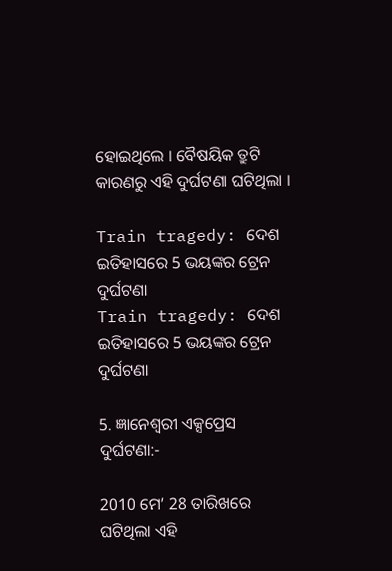ହୋଇଥିଲେ । ବୈଷୟିକ ତ୍ରୁଟି କାରଣରୁ ଏହି ଦୁର୍ଘଟଣା ଘଟିଥିଲା ।

Train tragedy: ଦେଶ ଇତିହାସରେ 5 ଭୟଙ୍କର ଟ୍ରେନ ଦୁର୍ଘଟଣା
Train tragedy: ଦେଶ ଇତିହାସରେ 5 ଭୟଙ୍କର ଟ୍ରେନ ଦୁର୍ଘଟଣା

5. ଜ୍ଞାନେଶ୍ବରୀ ଏକ୍ସପ୍ରେସ ଦୁର୍ଘଟଣା:-

2010 ମେ’ 28 ତାରିଖରେ ଘଟିଥିଲା ଏହି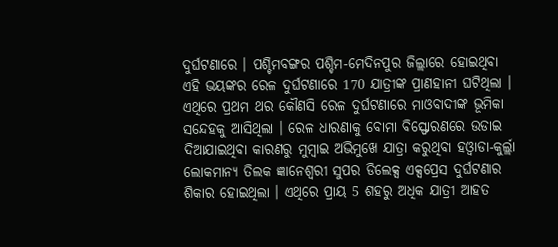ଦୁର୍ଘଟଣାରେ । ପଶ୍ଚିମବଙ୍ଗର ପଶ୍ଚିମ-ମେଦିନପୁର ଜିଲ୍ଲାରେ ହୋଇଥିବା ଏହି ଭୟଙ୍କର ରେଳ ଦୁର୍ଘଟଣାରେ 170 ଯାତ୍ରୀଙ୍କ ପ୍ରାଣହାନୀ ଘଟିଥିଲା । ଏଥିରେ ପ୍ରଥମ ଥର କୌଣସି ରେଳ ଦୁର୍ଘଟଣାରେ ମାଓବାଦୀଙ୍କ ଭୂମିକା ସନ୍ଦେହକୁ ଆସିଥିଲା । ରେଳ ଧାରଣାକୁ ବୋମା ବିସ୍ଫୋରଣରେ ଉଡାଇ ଦିଆଯାଇଥିବା କାରଣରୁ ମୁମ୍ବାଇ ଅଭିମୁଖେ ଯାତ୍ରା କରୁଥିବା ହଓ୍ବାଡା-କୁର୍ଲ୍ଲା ଲୋକମାନ୍ୟ ତିଲକ ଜ୍ଞାନେଶ୍ବରୀ ସୁପର ଡିଲେକ୍ସ ଏକ୍ସପ୍ରେସ ଦୁର୍ଘଟଣାର ଶିକାର ହୋଇଥିଲା । ଏଥିରେ ପ୍ରାୟ 5 ଶହରୁ ଅଧିକ ଯାତ୍ରୀ ଆହତ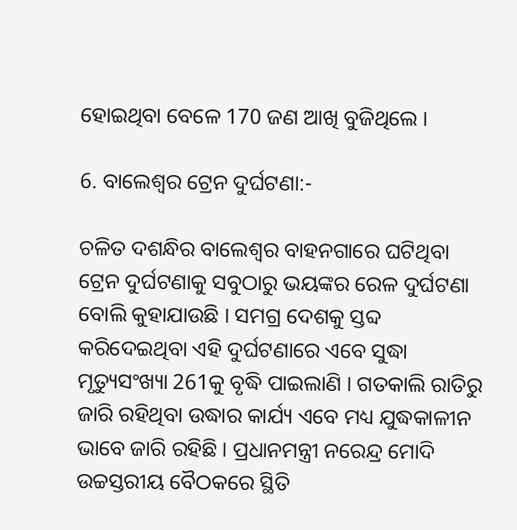ହୋଇଥିବା ବେଳେ 170 ଜଣ ଆଖି ବୁଜିଥିଲେ ।

6. ବାଲେଶ୍ବର ଟ୍ରେନ ଦୁର୍ଘଟଣା:-

ଚଳିତ ଦଶନ୍ଧିର ବାଲେଶ୍ବର ବାହନଗାରେ ଘଟିଥିବା ଟ୍ରେନ ଦୁର୍ଘଟଣାକୁ ସବୁଠାରୁ ଭୟଙ୍କର ରେଳ ଦୁର୍ଘଟଣା ବୋଲି କୁହାଯାଉଛି । ସମଗ୍ର ଦେଶକୁ ସ୍ତବ୍ଦ କରିଦେଇଥିବା ଏହି ଦୁର୍ଘଟଣାରେ ଏବେ ସୁଦ୍ଧା ମୃତ୍ୟୁସଂଖ୍ୟା 261କୁ ବୃଦ୍ଧି ପାଇଲାଣି । ଗତକାଲି ରାତିରୁ ଜାରି ରହିଥିବା ଉଦ୍ଧାର କାର୍ଯ୍ୟ ଏବେ ମଧ୍ୟ ଯୁଦ୍ଧକାଳୀନ ଭାବେ ଜାରି ରହିଛି । ପ୍ରଧାନମନ୍ତ୍ରୀ ନରେନ୍ଦ୍ର ମୋଦି ଉଚ୍ଚସ୍ତରୀୟ ବୈଠକରେ ସ୍ଥିତି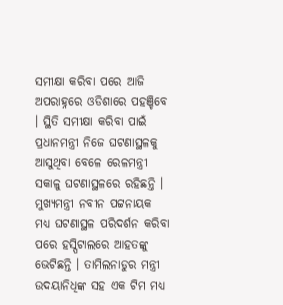ସମୀକ୍ଷା କରିବା ପରେ ଆଜି ଅପରାହ୍ନରେ ଓଡିଶାରେ ପହଞ୍ଚିବେ । ସ୍ଥିତି ସମୀକ୍ଷା କରିବା ପାଇଁ ପ୍ରଧାନମନ୍ତ୍ରୀ ନିଜେ ଘଟଣାସ୍ଥଳକୁ ଆସୁଥିବା ବେଳେ ରେଳମନ୍ତ୍ରୀ ସକାଳୁ ଘଟଣାସ୍ଥଳରେ ରହିଛନ୍ତି । ମୁଖ୍ୟମନ୍ତ୍ରୀ ନବୀନ ପଟ୍ଟନାୟକ ମଧ୍ୟ ଘଟଣାସ୍ଥଳ ପରିଦର୍ଶନ କରିବା ପରେ ହସ୍ପିଟାଲରେ ଆହତଙ୍କୁ ଭେଟିଛନ୍ତି । ତାମିଲନାଡୁର ମନ୍ତ୍ରୀ ଉଦୟାନିଧିଙ୍କ ସହ ଏକ ଟିମ ମଧ୍ୟ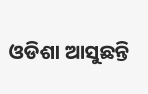ଓଡିଶା ଆସୁଛନ୍ତି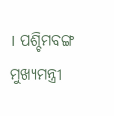। ପଶ୍ଚିମବଙ୍ଗ ମୁଖ୍ୟମନ୍ତ୍ରୀ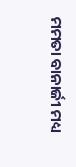ମମତା ବାନାର୍ଜୀ ମଧ୍ୟ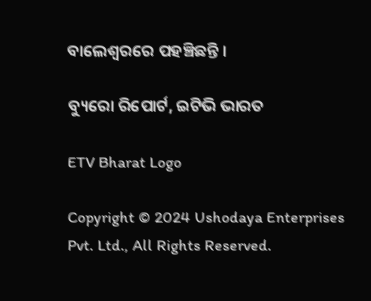ବାଲେଶ୍ବରରେ ପହଞ୍ଚିଛନ୍ତି ।

ବ୍ୟୁରୋ ରିପୋର୍ଟ, ଇଟିଭି ଭାରତ

ETV Bharat Logo

Copyright © 2024 Ushodaya Enterprises Pvt. Ltd., All Rights Reserved.